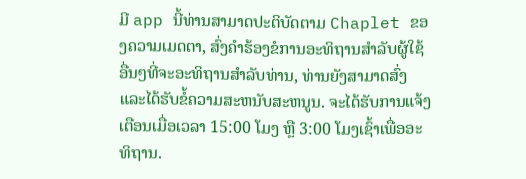ມີ app ນີ້ທ່ານສາມາດປະຕິບັດຕາມ Chaplet ຂອງຄວາມເມດຕາ, ສົ່ງຄໍາຮ້ອງຂໍການອະທິຖານສໍາລັບຜູ້ໃຊ້ອື່ນໆທີ່ຈະອະທິຖານສໍາລັບທ່ານ, ທ່ານຍັງສາມາດສົ່ງແລະໄດ້ຮັບຂໍ້ຄວາມສະຫນັບສະຫນູນ. ຈະໄດ້ຮັບການແຈ້ງເຕືອນເມື່ອເວລາ 15:00 ໂມງ ຫຼື 3:00 ໂມງເຊົ້າເພື່ອອະທິຖານ.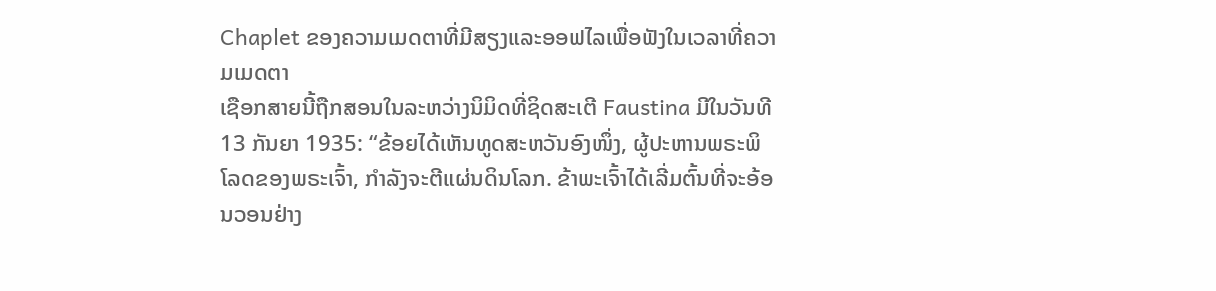Chaplet ຂອງຄວາມເມດຕາທີ່ມີສຽງແລະອອຟໄລເພື່ອຟັງໃນເວລາທີ່ຄວາມເມດຕາ
ເຊືອກສາຍນີ້ຖືກສອນໃນລະຫວ່າງນິມິດທີ່ຊິດສະເຕີ Faustina ມີໃນວັນທີ 13 ກັນຍາ 1935: “ຂ້ອຍໄດ້ເຫັນທູດສະຫວັນອົງໜຶ່ງ, ຜູ້ປະຫານພຣະພິໂລດຂອງພຣະເຈົ້າ, ກໍາລັງຈະຕີແຜ່ນດິນໂລກ. ຂ້າພະເຈົ້າໄດ້ເລີ່ມຕົ້ນທີ່ຈະອ້ອນວອນຢ່າງ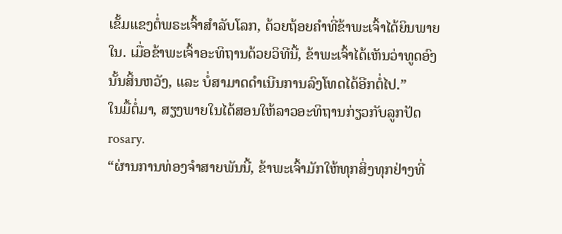ເຂັ້ມແຂງຕໍ່ພຣະເຈົ້າສໍາລັບໂລກ, ດ້ວຍຖ້ອຍຄໍາທີ່ຂ້າພະເຈົ້າໄດ້ຍິນພາຍໃນ. ເມື່ອຂ້າພະເຈົ້າອະທິຖານດ້ວຍວິທີນີ້, ຂ້າພະເຈົ້າໄດ້ເຫັນວ່າທູດອົງນັ້ນສິ້ນຫວັງ, ແລະ ບໍ່ສາມາດດຳເນີນການລົງໂທດໄດ້ອີກຕໍ່ໄປ.”
ໃນມື້ຕໍ່ມາ, ສຽງພາຍໃນໄດ້ສອນໃຫ້ລາວອະທິຖານກ່ຽວກັບລູກປັດ rosary.
“ຜ່ານການທ່ອງຈຳສາຍພັນນີ້, ຂ້າພະເຈົ້າມັກໃຫ້ທຸກສິ່ງທຸກຢ່າງທີ່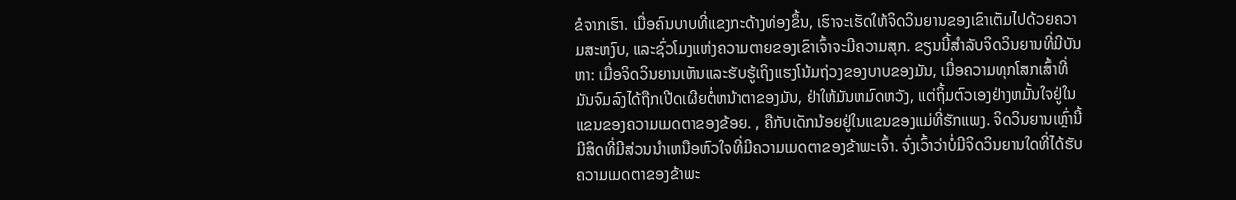ຂໍຈາກເຮົາ. ເມື່ອຄົນບາບທີ່ແຂງກະດ້າງທ່ອງຂຶ້ນ, ເຮົາຈະເຮັດໃຫ້ຈິດວິນຍານຂອງເຂົາເຕັມໄປດ້ວຍຄວາມສະຫງົບ, ແລະຊົ່ວໂມງແຫ່ງຄວາມຕາຍຂອງເຂົາເຈົ້າຈະມີຄວາມສຸກ. ຂຽນນີ້ສໍາລັບຈິດວິນຍານທີ່ມີບັນຫາ: ເມື່ອຈິດວິນຍານເຫັນແລະຮັບຮູ້ເຖິງແຮງໂນ້ມຖ່ວງຂອງບາບຂອງມັນ, ເມື່ອຄວາມທຸກໂສກເສົ້າທີ່ມັນຈົມລົງໄດ້ຖືກເປີດເຜີຍຕໍ່ຫນ້າຕາຂອງມັນ, ຢ່າໃຫ້ມັນຫມົດຫວັງ, ແຕ່ຖິ້ມຕົວເອງຢ່າງຫມັ້ນໃຈຢູ່ໃນແຂນຂອງຄວາມເມດຕາຂອງຂ້ອຍ. , ຄືກັບເດັກນ້ອຍຢູ່ໃນແຂນຂອງແມ່ທີ່ຮັກແພງ. ຈິດວິນຍານເຫຼົ່ານີ້ມີສິດທີ່ມີສ່ວນນໍາເຫນືອຫົວໃຈທີ່ມີຄວາມເມດຕາຂອງຂ້າພະເຈົ້າ. ຈົ່ງເວົ້າວ່າບໍ່ມີຈິດວິນຍານໃດທີ່ໄດ້ຮັບຄວາມເມດຕາຂອງຂ້າພະ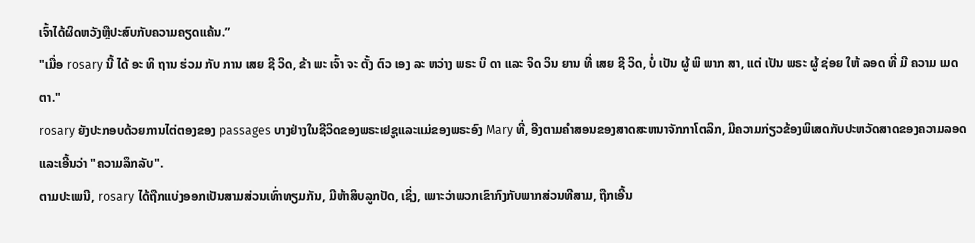ເຈົ້າໄດ້ຜິດຫວັງຫຼືປະສົບກັບຄວາມຄຽດແຄ້ນ.”
"ເມື່ອ rosary ນີ້ ໄດ້ ອະ ທິ ຖານ ຮ່ວມ ກັບ ການ ເສຍ ຊີ ວິດ, ຂ້າ ພະ ເຈົ້າ ຈະ ຕັ້ງ ຕົວ ເອງ ລະ ຫວ່າງ ພຣະ ບິ ດາ ແລະ ຈິດ ວິນ ຍານ ທີ່ ເສຍ ຊີ ວິດ, ບໍ່ ເປັນ ຜູ້ ພິ ພາກ ສາ, ແຕ່ ເປັນ ພຣະ ຜູ້ ຊ່ອຍ ໃຫ້ ລອດ ທີ່ ມີ ຄວາມ ເມດ ຕາ."
rosary ຍັງປະກອບດ້ວຍການໄຕ່ຕອງຂອງ passages ບາງຢ່າງໃນຊີວິດຂອງພຣະເຢຊູແລະແມ່ຂອງພຣະອົງ Mary ທີ່, ອີງຕາມຄໍາສອນຂອງສາດສະຫນາຈັກກາໂຕລິກ, ມີຄວາມກ່ຽວຂ້ອງພິເສດກັບປະຫວັດສາດຂອງຄວາມລອດແລະເອີ້ນວ່າ "ຄວາມລຶກລັບ".
ຕາມປະເພນີ, rosary ໄດ້ຖືກແບ່ງອອກເປັນສາມສ່ວນເທົ່າທຽມກັນ, ມີຫ້າສິບລູກປັດ, ເຊິ່ງ, ເພາະວ່າພວກເຂົາກົງກັບພາກສ່ວນທີສາມ, ຖືກເອີ້ນ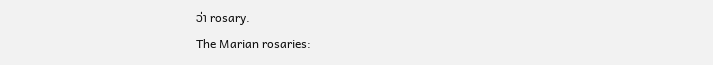ວ່າ rosary.
The Marian rosaries: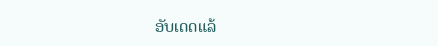ອັບເດດແລ້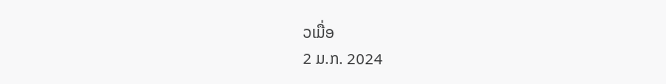ວເມື່ອ
2 ມ.ກ. 2024